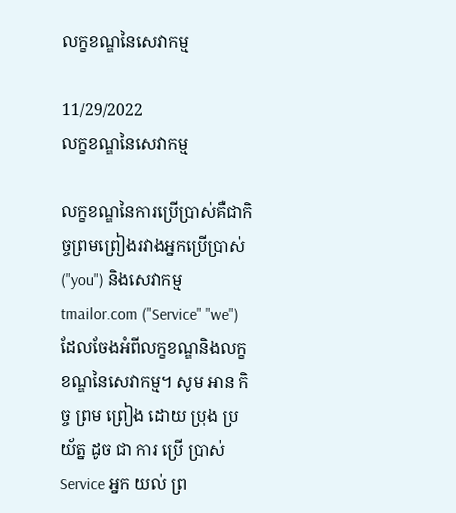លក្ខខណ្ឌនៃសេវាកម្ម

11/29/2022
លក្ខខណ្ឌនៃសេវាកម្ម

លក្ខខណ្ឌនៃការប្រើប្រាស់គឺជាកិច្ចព្រមព្រៀងរវាងអ្នកប្រើប្រាស់ ("you") និងសេវាកម្ម tmailor.com ("Service" "we") ដែលចែងអំពីលក្ខខណ្ឌនិងលក្ខខណ្ឌនៃសេវាកម្ម។ សូម អាន កិច្ច ព្រម ព្រៀង ដោយ ប្រុង ប្រយ័ត្ន ដូច ជា ការ ប្រើ ប្រាស់ Service អ្នក យល់ ព្រ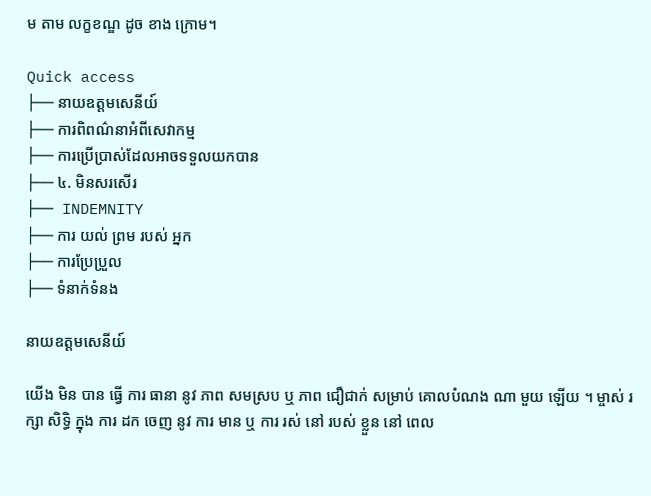ម តាម លក្ខខណ្ឌ ដូច ខាង ក្រោម។

Quick access
├── នាយឧត្តមសេនីយ៍
├── ការពិពណ៌នាអំពីសេវាកម្ម
├── ការប្រើប្រាស់ដែលអាចទទួលយកបាន
├── ៤. មិនសរសើរ
├── INDEMNITY
├── ការ យល់ ព្រម របស់ អ្នក
├── ការប្រែប្រួល
├── ទំនាក់ទំនង

នាយឧត្តមសេនីយ៍

យើង មិន បាន ធ្វើ ការ ធានា នូវ ភាព សមស្រប ឬ ភាព ជឿជាក់ សម្រាប់ គោលបំណង ណា មួយ ឡើយ ។ ម្ចាស់ រក្សា សិទ្ធិ ក្នុង ការ ដក ចេញ នូវ ការ មាន ឬ ការ រស់ នៅ របស់ ខ្លួន នៅ ពេល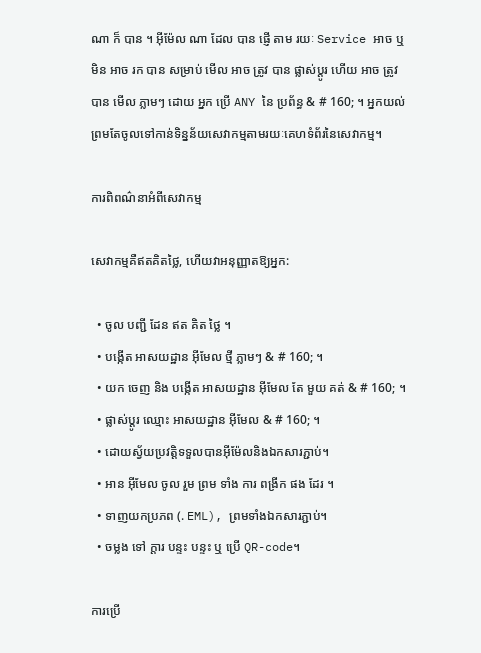ណា ក៏ បាន ។ អ៊ីម៉ែល ណា ដែល បាន ផ្ញើ តាម រយៈ Service អាច ឬ មិន អាច រក បាន សម្រាប់ មើល អាច ត្រូវ បាន ផ្លាស់ប្ដូរ ហើយ អាច ត្រូវ បាន មើល ភ្លាមៗ ដោយ អ្នក ប្រើ ANY នៃ ប្រព័ន្ធ & # 160; ។ អ្នកយល់ព្រមតែចូលទៅកាន់ទិន្នន័យសេវាកម្មតាមរយៈគេហទំព័រនៃសេវាកម្ម។

ការពិពណ៌នាអំពីសេវាកម្ម

សេវាកម្មគឺឥតគិតថ្លៃ, ហើយវាអនុញ្ញាតឱ្យអ្នក:

  • ចូល បញ្ជី ដែន ឥត គិត ថ្លៃ ។
  • បង្កើត អាសយដ្ឋាន អ៊ីមែល ថ្មី ភ្លាមៗ & # 160; ។
  • យក ចេញ និង បង្កើត អាសយដ្ឋាន អ៊ីមែល តែ មួយ គត់ & # 160; ។
  • ផ្លាស់ប្ដូរ ឈ្មោះ អាសយដ្ឋាន អ៊ីមែល & # 160; ។
  • ដោយស្វ័យប្រវត្តិទទួលបានអ៊ីម៉ែលនិងឯកសារភ្ជាប់។
  • អាន អ៊ីមែល ចូល រួម ព្រម ទាំង ការ ពង្រីក ផង ដែរ ។
  • ទាញយកប្រភព (. EML), ព្រមទាំងឯកសារភ្ជាប់។
  • ចម្លង ទៅ ក្តារ បន្ទះ បន្ទះ ឬ ប្រើ QR-code។

ការប្រើ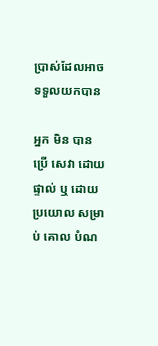ប្រាស់ដែលអាចទទួលយកបាន

អ្នក មិន បាន ប្រើ សេវា ដោយ ផ្ទាល់ ឬ ដោយ ប្រយោល សម្រាប់ គោល បំណ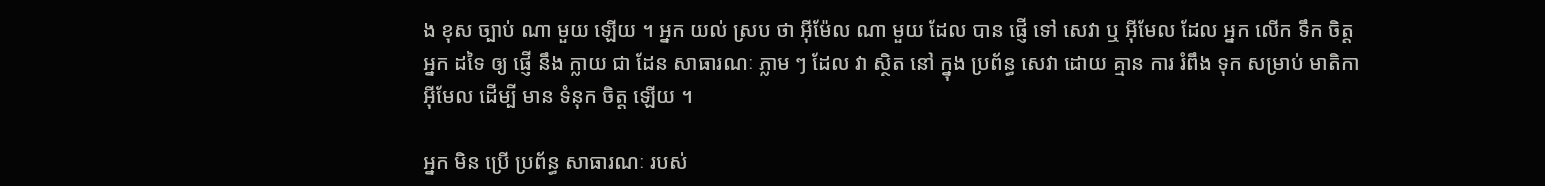ង ខុស ច្បាប់ ណា មួយ ឡើយ ។ អ្នក យល់ ស្រប ថា អ៊ីម៉ែល ណា មួយ ដែល បាន ផ្ញើ ទៅ សេវា ឬ អ៊ីមែល ដែល អ្នក លើក ទឹក ចិត្ត អ្នក ដទៃ ឲ្យ ផ្ញើ នឹង ក្លាយ ជា ដែន សាធារណៈ ភ្លាម ៗ ដែល វា ស្ថិត នៅ ក្នុង ប្រព័ន្ធ សេវា ដោយ គ្មាន ការ រំពឹង ទុក សម្រាប់ មាតិកា អ៊ីមែល ដើម្បី មាន ទំនុក ចិត្ត ឡើយ ។

អ្នក មិន ប្រើ ប្រព័ន្ធ សាធារណៈ របស់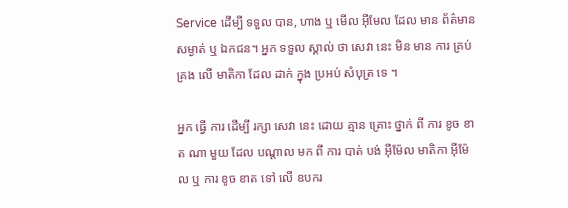Service ដើម្បី ទទួល បាន, ហាង ឬ មើល អ៊ីមែល ដែល មាន ព័ត៌មាន សម្ងាត់ ឬ ឯកជន។ អ្នក ទទួល ស្គាល់ ថា សេវា នេះ មិន មាន ការ គ្រប់ គ្រង លើ មាតិកា ដែល ដាក់ ក្នុង ប្រអប់ សំបុត្រ ទេ ។

អ្នក ធ្វើ ការ ដើម្បី រក្សា សេវា នេះ ដោយ គ្មាន គ្រោះ ថ្នាក់ ពី ការ ខូច ខាត ណា មួយ ដែល បណ្តាល មក ពី ការ បាត់ បង់ អ៊ីម៉ែល មាតិកា អ៊ីម៉ែល ឬ ការ ខូច ខាត ទៅ លើ ឧបករ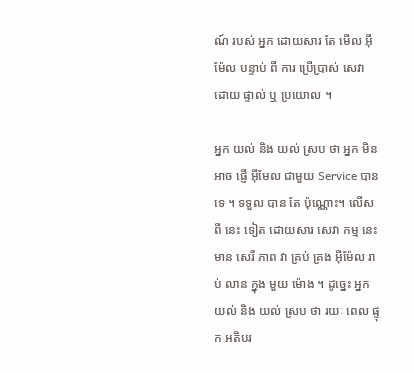ណ៍ របស់ អ្នក ដោយសារ តែ មើល អ៊ីម៉ែល បន្ទាប់ ពី ការ ប្រើប្រាស់ សេវា ដោយ ផ្ទាល់ ឬ ប្រយោល ។

អ្នក យល់ និង យល់ ស្រប ថា អ្នក មិន អាច ផ្ញើ អ៊ីមែល ជាមួយ Service បាន ទេ ។ ទទួល បាន តែ ប៉ុណ្ណោះ។ លើស ពី នេះ ទៀត ដោយសារ សេវា កម្ម នេះ មាន សេរី ភាព វា គ្រប់ គ្រង អ៊ីម៉ែល រាប់ លាន ក្នុង មួយ ម៉ោង ។ ដូច្នេះ អ្នក យល់ និង យល់ ស្រប ថា រយៈ ពេល ផ្ទុក អតិបរ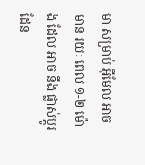មា សម្រាប់ អ៊ីមែល អាច មាន រយៈ ពេល ១-២ ម៉ោង ដែល អាច នឹង ផ្លាស់ប្ដូរ ដែន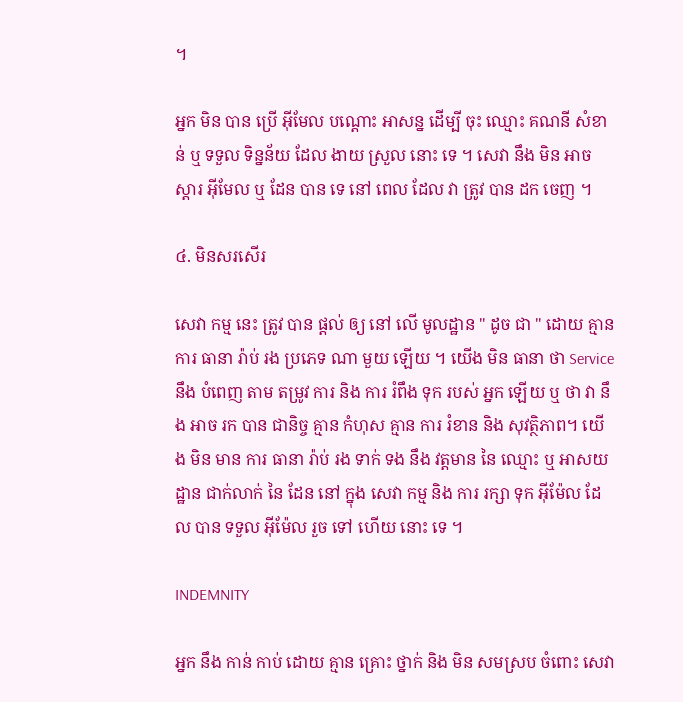។

អ្នក មិន បាន ប្រើ អ៊ីមែល បណ្តោះ អាសន្ន ដើម្បី ចុះ ឈ្មោះ គណនី សំខាន់ ឬ ទទួល ទិន្នន័យ ដែល ងាយ ស្រួល នោះ ទេ ។ សេវា នឹង មិន អាច ស្តារ អ៊ីមែល ឬ ដែន បាន ទេ នៅ ពេល ដែល វា ត្រូវ បាន ដក ចេញ ។

៤. មិនសរសើរ

សេវា កម្ម នេះ ត្រូវ បាន ផ្តល់ ឲ្យ នៅ លើ មូលដ្ឋាន " ដូច ជា " ដោយ គ្មាន ការ ធានា រ៉ាប់ រង ប្រភេទ ណា មួយ ឡើយ ។ យើង មិន ធានា ថា Service នឹង បំពេញ តាម តម្រូវ ការ និង ការ រំពឹង ទុក របស់ អ្នក ឡើយ ឬ ថា វា នឹង អាច រក បាន ជានិច្ច គ្មាន កំហុស គ្មាន ការ រំខាន និង សុវត្ថិភាព។ យើង មិន មាន ការ ធានា រ៉ាប់ រង ទាក់ ទង នឹង វត្តមាន នៃ ឈ្មោះ ឬ អាសយដ្ឋាន ជាក់លាក់ នៃ ដែន នៅ ក្នុង សេវា កម្ម និង ការ រក្សា ទុក អ៊ីម៉ែល ដែល បាន ទទួល អ៊ីម៉ែល រួច ទៅ ហើយ នោះ ទេ ។

INDEMNITY

អ្នក នឹង កាន់ កាប់ ដោយ គ្មាន គ្រោះ ថ្នាក់ និង មិន សមស្រប ចំពោះ សេវា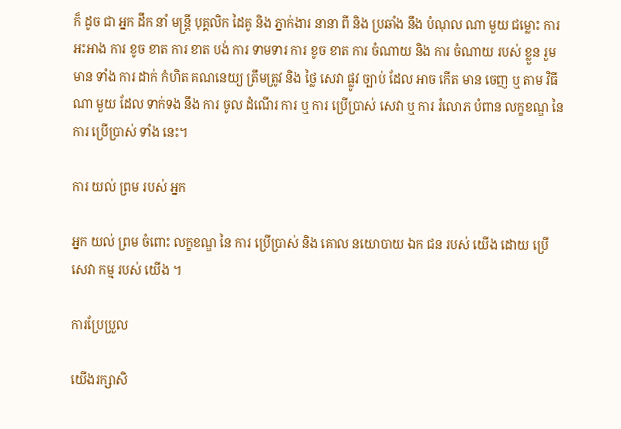ក៏ ដូច ជា អ្នក ដឹក នាំ មន្ត្រី បុគ្គលិក ដៃគូ និង ភ្នាក់ងារ នានា ពី និង ប្រឆាំង នឹង បំណុល ណា មួយ ជម្លោះ ការ អះអាង ការ ខូច ខាត ការ ខាត បង់ ការ ទាមទារ ការ ខូច ខាត ការ ចំណាយ និង ការ ចំណាយ របស់ ខ្លួន រួម មាន ទាំង ការ ដាក់ កំហិត គណនេយ្យ ត្រឹមត្រូវ និង ថ្លៃ សេវា ផ្លូវ ច្បាប់ ដែល អាច កើត មាន ចេញ ឬ តាម វិធី ណា មួយ ដែល ទាក់ទង នឹង ការ ចូល ដំណើរ ការ ឬ ការ ប្រើប្រាស់ សេវា ឬ ការ រំលោភ បំពាន លក្ខខណ្ឌ នៃ ការ ប្រើប្រាស់ ទាំង នេះ។

ការ យល់ ព្រម របស់ អ្នក

អ្នក យល់ ព្រម ចំពោះ លក្ខខណ្ឌ នៃ ការ ប្រើប្រាស់ និង គោល នយោបាយ ឯក ជន របស់ យើង ដោយ ប្រើ សេវា កម្ម របស់ យើង ។

ការប្រែប្រួល

យើងរក្សាសិ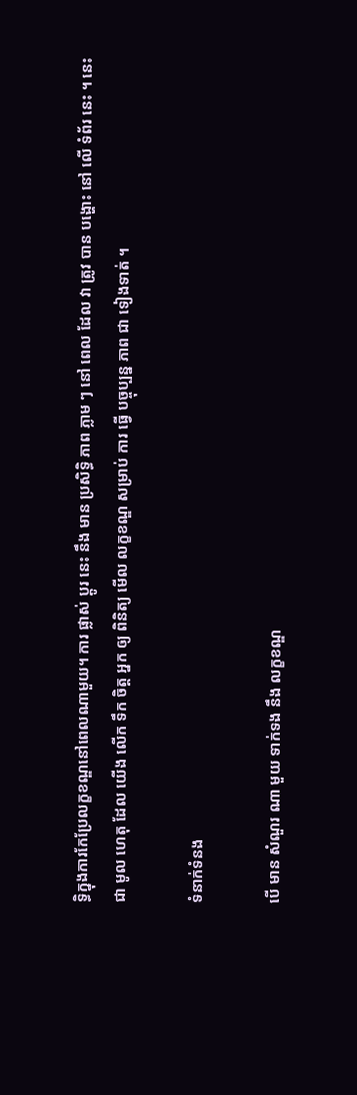ទ្ធិក្នុងការកែប្រែលក្ខខណ្ឌនៅពេលណាមួយ។ ការ ផ្លាស់ ប្តូរ នេះ នឹង មាន ប្រសិទ្ធិ ភាព ភ្លាម ៗ នៅ ពេល ដែល វា ត្រូវ បាន បង្ហោះ នៅ លើ ទំព័រ នេះ ។ នេះ ជា មូល ហេតុ ដែល យើង លើក ទឹក ចិត្ត អ្នក ឲ្យ ពិនិត្យ មើល លក្ខខណ្ឌ សម្រាប់ ការ ធ្វើ បច្ចុប្បន្ន ភាព ជា ទៀងទាត់ ។

ទំនាក់ទំនង

បើ មាន សំណួរ ណា មួយ ទាក់ទង នឹង លក្ខខណ្ឌ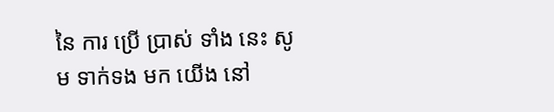នៃ ការ ប្រើ ប្រាស់ ទាំង នេះ សូម ទាក់ទង មក យើង នៅ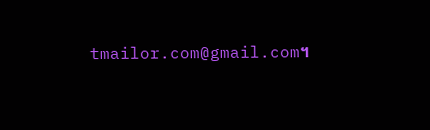tmailor.com@gmail.com។